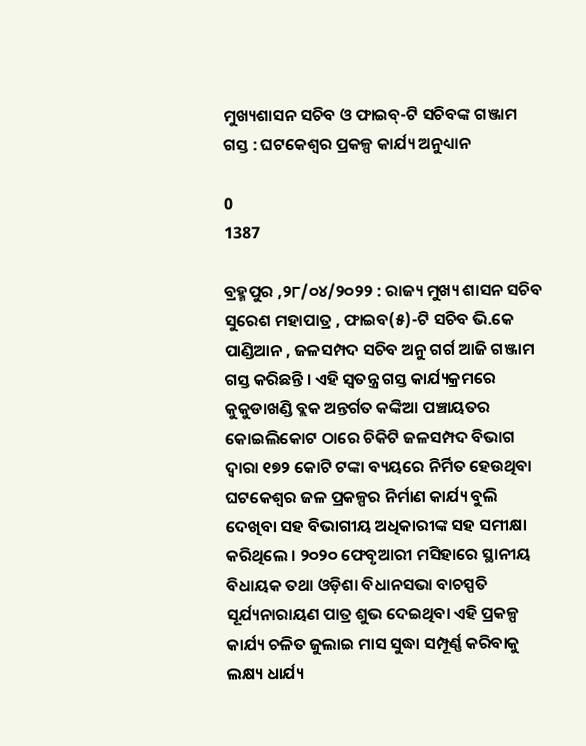ମୁଖ୍ୟଶାସନ ସଚିବ ଓ ଫାଇବ୍-ଟି ସଚିବଙ୍କ ଗଞ୍ଜାମ ଗସ୍ତ : ଘଟକେଶ୍ୱର ପ୍ରକଳ୍ପ କାର୍ଯ୍ୟ ଅନୁଧ୍ୟାନ

0
1387

ବ୍ରହ୍ମପୁର ,୨୮/୦୪/୨୦୨୨ : ରାଜ୍ୟ ମୁଖ୍ୟ ଶାସନ ସଚିବ ସୁରେଶ ମହାପାତ୍ର , ଫାଇବ(୫)-ଟି ସଚିବ ଭି.କେ ପାଣ୍ଡିଆନ , ଜଳସମ୍ପଦ ସଚିବ ଅନୁ ଗର୍ଗ ଆଜି ଗଞ୍ଜାମ ଗସ୍ତ କରିଛନ୍ତି । ଏହି ସ୍ବତନ୍ତ୍ର ଗସ୍ତ କାର୍ଯ୍ୟକ୍ରମରେ କୁକୁଡାଖଣ୍ଡି ବ୍ଲକ ଅନ୍ତର୍ଗତ କଙ୍କିଆ ପଞ୍ଚାୟତର କୋଇଲିକୋଟ ଠାରେ ଚିକିଟି ଜଳସମ୍ପଦ ବିଭାଗ ଦ୍ୱାରା ୧୭୨ କୋଟି ଟଙ୍କା ବ୍ୟୟରେ ନିର୍ମିତ ହେଉଥିବା ଘଟକେଶ୍ୱର ଜଳ ପ୍ରକଳ୍ପର ନିର୍ମାଣ କାର୍ଯ୍ୟ ବୁଲି ଦେଖିବା ସହ ବିଭାଗୀୟ ଅଧିକାରୀଙ୍କ ସହ ସମୀକ୍ଷା କରିଥିଲେ । ୨୦୨୦ ଫେବୃଆରୀ ମସିହାରେ ସ୍ଥାନୀୟ ବିଧାୟକ ତଥା ଓଡ଼ିଶା ବିଧାନସଭା ବାଚସ୍ପତି ସୂର୍ଯ୍ୟନାରାୟଣ ପାତ୍ର ଶୁଭ ଦେଇଥିବା ଏହି ପ୍ରକଳ୍ପ କାର୍ଯ୍ୟ ଚଳିତ ଜୁଲାଇ ମାସ ସୁଦ୍ଧା ସମ୍ପୂର୍ଣ୍ଣ କରିବାକୁ ଲକ୍ଷ୍ୟ ଧାର୍ଯ୍ୟ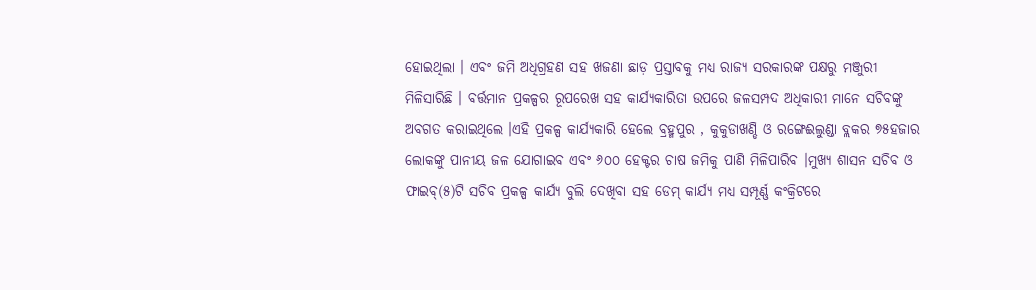ହୋଇଥିଲା । ଏବଂ ଜମି ଅଧିଗ୍ରହଣ ସହ ଖଜଣା ଛାଡ଼ ପ୍ରସ୍ତାବକୁ ମଧ୍ୟ ରାଜ୍ୟ ସରକାରଙ୍କ ପକ୍ଷରୁ ମଞ୍ଜୁରୀ ମିଳିସାରିଛି । ବର୍ତ୍ତମାନ ପ୍ରକଳ୍ପର ରୂପରେଖ ସହ କାର୍ଯ୍ୟକାରିତା ଉପରେ ଜଳସମ୍ପଦ ଅଧିକାରୀ ମାନେ ସଚିବଙ୍କୁ ଅବଗତ କରାଇଥିଲେ ।ଏହି ପ୍ରକଳ୍ପ କାର୍ଯ୍ୟକାରି ହେଲେ ବ୍ରହ୍ମପୁର , କୁକୁଡାଖଣ୍ଡି ଓ ରଙ୍ଗେଈଲୁଣ୍ଡା ବ୍ଲକର ୭୫ହଜାର ଲୋକଙ୍କୁ ପାନୀୟ ଜଳ ଯୋଗାଇବ ଏବଂ ୬୦୦ ହେକ୍ଟର ଚାଷ ଜମିକୁ ପାଣି ମିଳିପାରିବ ।ମୁଖ୍ୟ ଶାସନ ସଚିବ ଓ ଫାଇବ୍(୫)ଟି ସଚିବ ପ୍ରକଳ୍ପ କାର୍ଯ୍ୟ ବୁଲି ଦେଖିବା ସହ ଡେମ୍ କାର୍ଯ୍ୟ ମଧ୍ୟ ସମ୍ପୂର୍ଣ୍ଣ କଂକ୍ରିଟରେ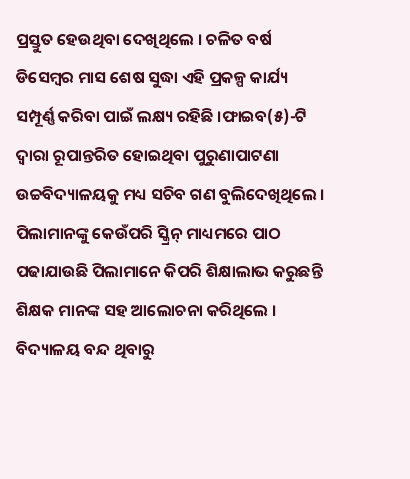ପ୍ରସ୍ତୁତ ହେଉଥିବା ଦେଖିଥିଲେ । ଚଳିତ ବର୍ଷ ଡିସେମ୍ବର ମାସ ଶେଷ ସୁଦ୍ଧା ଏହି ପ୍ରକଳ୍ପ କାର୍ଯ୍ୟ ସମ୍ପୂର୍ଣ୍ଣ କରିବା ପାଇଁ ଲକ୍ଷ୍ୟ ରହିଛି ।ଫାଇବ(୫)-ଟି ଦ୍ୱାରା ରୂପାନ୍ତରିତ ହୋଇଥିବା ପୁରୁଣାପାଟଣା ଉଚ୍ଚବିଦ୍ୟାଳୟକୁ ମଧ୍ୟ ସଚିବ ଗଣ ବୁଲିଦେଖିଥିଲେ । ପିଲାମାନଙ୍କୁ କେଉଁପରି ସ୍କ୍ରିନ୍ ମାଧ୍ୟମରେ ପାଠ ପଢାଯାଉଛି ପିଲାମାନେ କିପରି ଶିକ୍ଷାଲାଭ କରୁଛନ୍ତି ଶିକ୍ଷକ ମାନଙ୍କ ସହ ଆଲୋଚନା କରିଥିଲେ । ବିଦ୍ୟାଳୟ ବନ୍ଦ ଥିବାରୁ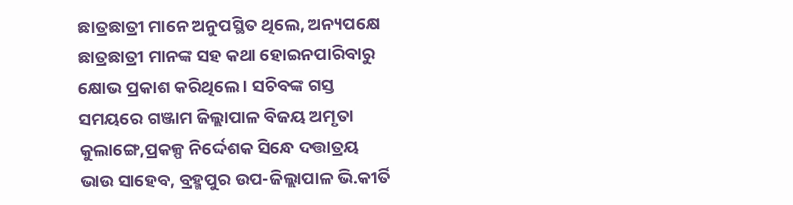ଛାତ୍ରଛାତ୍ରୀ ମାନେ ଅନୁପସ୍ଥିତ ଥିଲେ, ଅନ୍ୟପକ୍ଷେ ଛାତ୍ରଛାତ୍ରୀ ମାନଙ୍କ ସହ କଥା ହୋଇନପାରିବାରୁ କ୍ଷୋଭ ପ୍ରକାଶ କରିଥିଲେ । ସଚିବଙ୍କ ଗସ୍ତ ସମୟରେ ଗଞ୍ଜାମ ଜିଲ୍ଲାପାଳ ବିଜୟ ଅମୃତା କୁଲାଙ୍ଗେ,ପ୍ରକଳ୍ପ ନିର୍ଦ୍ଦେଶକ ସିନ୍ଧେ ଦତ୍ତାତ୍ରୟ ଭାଉ ସାହେବ, ବ୍ରହ୍ମପୁର ଉପ-ଜିଲ୍ଲାପାଳ ଭି.କୀର୍ତି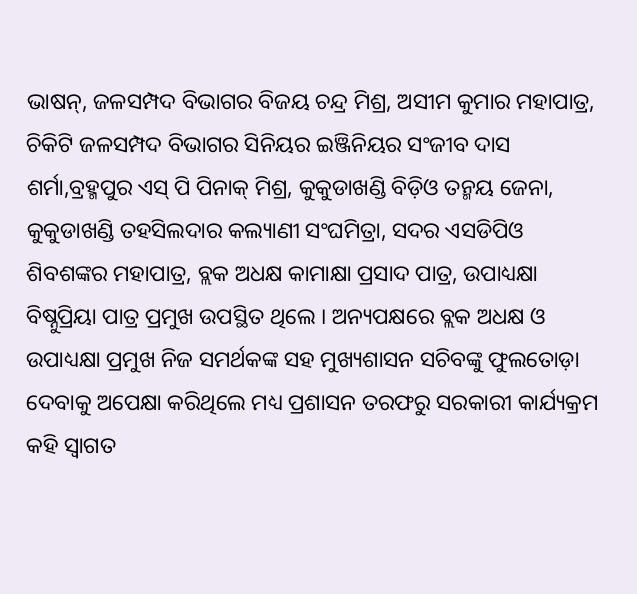ଭାଷନ୍, ଜଳସମ୍ପଦ ବିଭାଗର ବିଜୟ ଚନ୍ଦ୍ର ମିଶ୍ର, ଅସୀମ କୁମାର ମହାପାତ୍ର, ଚିକିଟି ଜଳସମ୍ପଦ ବିଭାଗର ସିନିୟର ଇଞ୍ଜିନିୟର ସଂଜୀବ ଦାସ ଶର୍ମା,ବ୍ରହ୍ମପୁର ଏସ୍ ପି ପିନାକ୍ ମିଶ୍ର, କୁକୁଡାଖଣ୍ଡି ବିଡ଼ିଓ ତନ୍ମୟ ଜେନା, କୁକୁଡାଖଣ୍ଡି ତହସିଲଦାର କଲ୍ୟାଣୀ ସଂଘମିତ୍ରା, ସଦର ଏସଡିପିଓ ଶିବଶଙ୍କର ମହାପାତ୍ର, ବ୍ଲକ ଅଧକ୍ଷ କାମାକ୍ଷା ପ୍ରସାଦ ପାତ୍ର, ଉପାଧ୍ୟକ୍ଷା ବିଷ୍ନୁପ୍ରିୟା ପାତ୍ର ପ୍ରମୁଖ ଉପସ୍ଥିତ ଥିଲେ । ଅନ୍ୟପକ୍ଷରେ ବ୍ଲକ ଅଧକ୍ଷ ଓ ଉପାଧ୍ୟକ୍ଷା ପ୍ରମୁଖ ନିଜ ସମର୍ଥକଙ୍କ ସହ ମୁଖ୍ୟଶାସନ ସଚିବଙ୍କୁ ଫୁଲତୋଡ଼ା ଦେବାକୁ ଅପେକ୍ଷା କରିଥିଲେ ମଧ୍ୟ ପ୍ରଶାସନ ତରଫରୁ ସରକାରୀ କାର୍ଯ୍ୟକ୍ରମ କହି ସ୍ଵାଗତ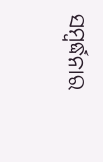ସମ୍ବର୍ଦ୍ଧନାର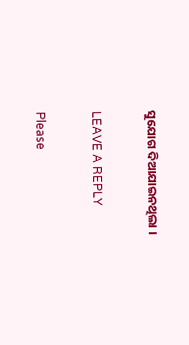ସୁଯୋଗ ଦିଆଯାଇନଥିଲା ।

LEAVE A REPLY

Please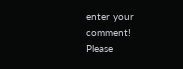enter your comment!
Please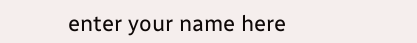enter your name here